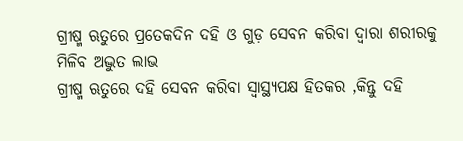ଗ୍ରୀଷ୍ମ ଋତୁରେ ପ୍ରତେକଦିନ ଦହି ଓ ଗୁଡ଼ ସେବନ କରିବା ଦ୍ୱାରା ଶରୀରକୁ ମିଳିବ ଅଦ୍ଭୁତ ଲାଭ
ଗ୍ରୀଷ୍ମ ଋତୁରେ ଦହି ସେବନ କରିବା ସ୍ୱାସ୍ଥ୍ୟପକ୍ଷ ହିତକର ,କିନ୍ତୁ ଦହି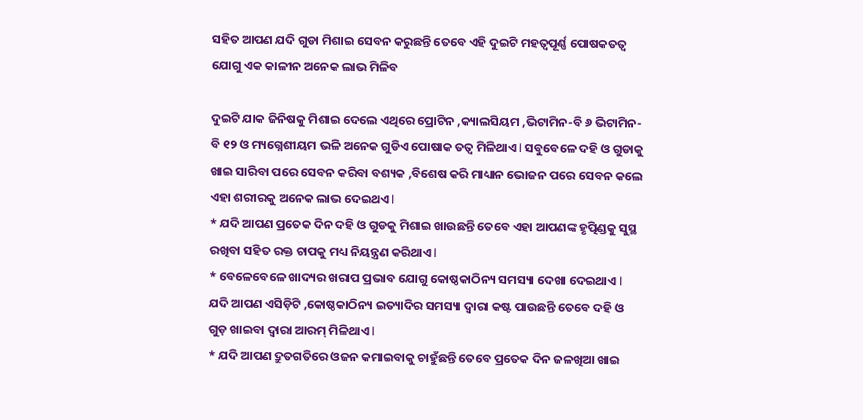ସହିତ ଆପଣ ଯଦି ଗୁଡା ମିଶାଇ ସେବନ କରୁଛନ୍ତି ତେବେ ଏହି ଦୁଇଟି ମହତ୍ୱପୂର୍ଣ୍ଣ ପୋଷକତତ୍ୱ ଯୋଗୁ ଏକ କାଳୀନ ଅନେକ ଲାଭ ମିଳିବ

ଦୁଇଟି ଯାକ ଜିନିଷକୁ ମିଶାଇ ଦେଲେ ଏଥିରେ ପ୍ରୋଟିନ ,କ୍ୟାଲସିୟମ ,ଭିଟାମିନ-ବି ୬ ଭିଟାମିନ-ବି ୧୨ ଓ ମ୍ୟଗ୍ନେଶୀୟମ ଭଳି ଅନେକ ଗୁଡିଏ ପୋଷାକ ତତ୍ୱ ମିଳିଥାଏ l ସବୁବେଳେ ଦହି ଓ ଗୁଡାକୁ ଖାଇ ସାରିବା ପରେ ସେବନ କରିବା ବଶ୍ୟକ ,ବିଶେଷ କରି ମାଧ୍ୟାନ ଭୋଜନ ପରେ ସେବନ କଲେ ଏହା ଶରୀରକୁ ଅନେକ ଲାଭ ଦେଇଥଏ l
* ଯଦି ଆପଣ ପ୍ରତେକ ଦିନ ଦହି ଓ ଗୁଡକୁ ମିଶାଇ ଖାଉଛନ୍ତି ତେବେ ଏହା ଆପଣଙ୍କ ହୃତ୍ପିଣ୍ଡକୁ ସୁସ୍ଥ ରଖିବା ସହିତ ରକ୍ତ ଚାପକୁ ମଧ୍ୟ ନିୟନ୍ତ୍ରଣ କରିଥାଏ l
* ବେଳେବେଳେ ଖାଦ୍ୟର ଖରାପ ପ୍ରଭାବ ଯୋଗୁ କୋଷ୍ଠକାଠିନ୍ୟ ସମସ୍ୟା ଦେଖା ଦେଇଥାଏ l ଯଦି ଆପଣ ଏସିଡ଼ିଟି ,କୋଷ୍ଠକାଠିନ୍ୟ ଇତ୍ୟାଦିର ସମସ୍ୟା ଦ୍ୱାରା କଷ୍ଟ ପାଉଛନ୍ତି ତେବେ ଦହି ଓ ଗୁଡ଼ ଖାଇବା ଦ୍ୱାରା ଆରମ୍ ମିଳିଥାଏ l
* ଯଦି ଆପଣ ଦ୍ରୁତଗତିରେ ଓଜନ କମାଇବାକୁ ଚାହୁଁଛନ୍ତି ତେବେ ପ୍ରତେକ ଦିନ ଜଳଖିଆ ଖାଇ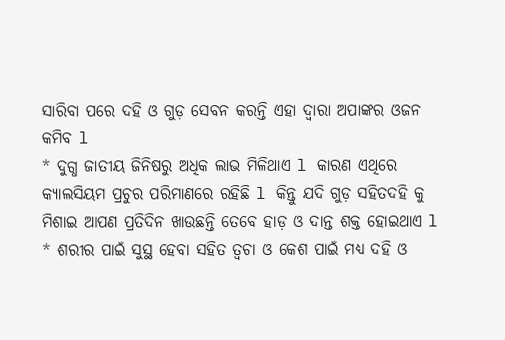ସାରିବା ପରେ ଦହି ଓ ଗୁଡ଼ ସେବନ କରନ୍ତି ଏହା ଦ୍ୱାରା ଅପାଙ୍କର ଓଜନ କମିବ l
* ଦୁଗ୍ଧ ଜାତୀୟ ଜିନିଷରୁ ଅଧିକ ଲାଭ ମିଳିଥାଏ l କାରଣ ଏଥିରେ କ୍ୟାଲସିୟମ ପ୍ରଚୁର ପରିମାଣରେ ରହିଛି l କିନ୍ତୁ ଯଦି ଗୁଡ଼ ସହିତଦହି କୁ ମିଶାଇ ଆପଣ ପ୍ରତିଦିନ ଖାଉଛନ୍ତି ତେବେ ହାଡ଼ ଓ ଦାନ୍ତ ଶକ୍ତ ହୋଇଥାଏ l
* ଶରୀର ପାଇଁ ସୁସ୍ଥ ହେବା ସହିତ ତ୍ୱଚା ଓ କେଶ ପାଇଁ ମଧ୍ୟ ଦହି ଓ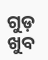ଗୁଡ଼ ଖୁବ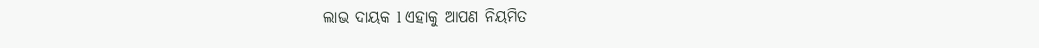ଲାଭ ଦାୟକ l ଏହାକୁ ଆପଣ ନିୟମିତ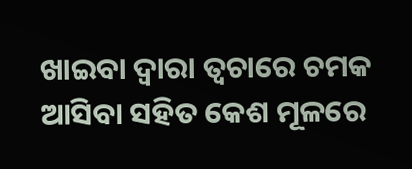ଖାଇବା ଦ୍ୱାରା ତ୍ୱଚାରେ ଚମକ ଆସିବା ସହିତ କେଶ ମୂଳରେ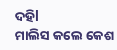ଦହିl
ମାଲିସ କଲେ କେଶ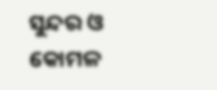ସୁନ୍ଦର ଓ କୋମଳ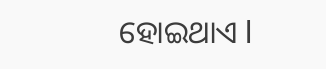ହୋଇଥାଏ l